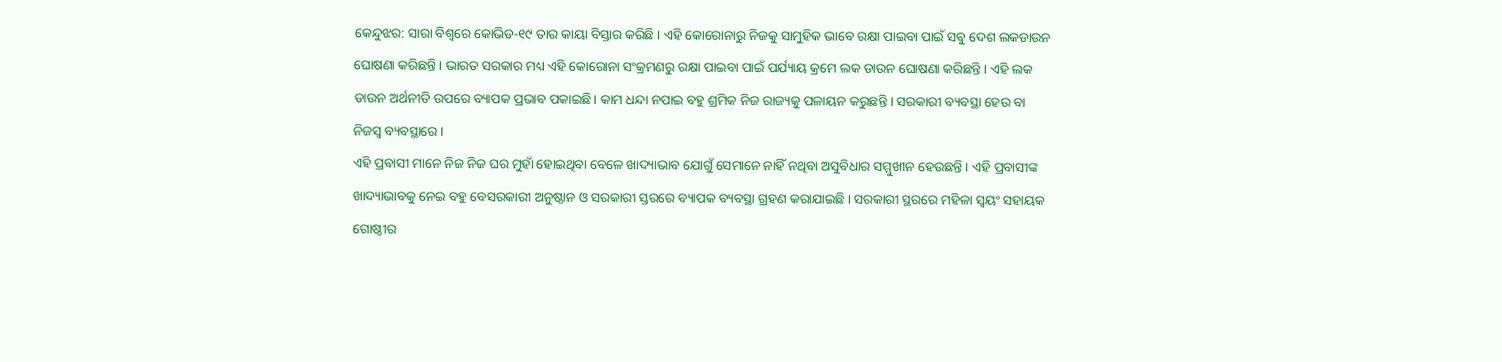କେନ୍ଦୁଝର: ସାରା ବିଶ୍ୱରେ କୋଭିଡ-୧୯ ତାର କାୟା ବିସ୍ତାର କରିଛି । ଏହି କୋରୋନାରୁ ନିଜକୁ ସାମୁହିକ ଭାବେ ରକ୍ଷା ପାଇବା ପାଇଁ ସବୁ ଦେଶ ଲକଡାଉନ ଘୋଷଣା କରିଛନ୍ତି । ଭାରତ ସରକାର ମଧ୍ୟ ଏହି କୋରୋନା ସଂକ୍ରମଣରୁ ରକ୍ଷା ପାଇବା ପାଇଁ ପର୍ଯ୍ୟାୟ କ୍ରମେ ଲକ ଡାଉନ ଘୋଷଣା କରିଛନ୍ତି । ଏହି ଲକ ଡାଉନ ଅର୍ଥନୀତି ଉପରେ ବ୍ୟାପକ ପ୍ରଭାବ ପକାଇଛି। କାମ ଧନ୍ଦା ନପାଇ ବହୁ ଶ୍ରମିକ ନିଜ ରାଜ୍ୟକୁ ପଳାୟନ କରୁଛନ୍ତି । ସରକାରୀ ବ୍ୟବସ୍ଥା ହେଉ ବା ନିଜସ୍ୱ ବ୍ୟବସ୍ଥାରେ ।
ଏହି ପ୍ରବାସୀ ମାନେ ନିଜ ନିଜ ଘର ମୁହାଁ ହୋଇଥିବା ବେଳେ ଖାଦ୍ୟାଭାବ ଯୋଗୁଁ ସେମାନେ ନାହିଁ ନଥିବା ଅସୁବିଧାର ସମ୍ମୁଖୀନ ହେଉଛନ୍ତି । ଏହି ପ୍ରବାସୀଙ୍କ ଖାଦ୍ୟାଭାବକୁ ନେଇ ବହୁ ବେସରକାରୀ ଅନୁଷ୍ଠାନ ଓ ସରକାରୀ ସ୍ତରରେ ବ୍ୟାପକ ବ୍ୟବସ୍ଥା ଗ୍ରହଣ କରାଯାଇଛି । ସରକାରୀ ସ୍ଥରରେ ମହିଳା ସ୍ୱୟଂ ସହାୟକ ଗୋଷ୍ଠୀର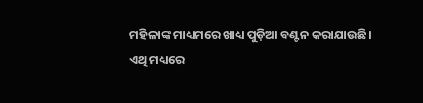ମହିଳାଙ୍କ ମାଧ୍ୟମରେ ଖାଧ୍ୟ ପୁଡ଼ିଆ ବଣ୍ଟନ କରାଯାଉଛି।
ଏଥି ମଧ୍ୟରେ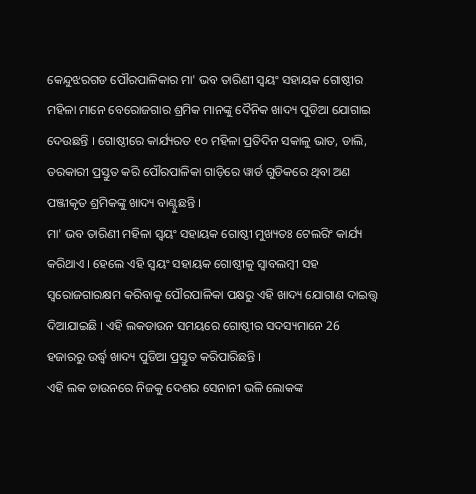କେନ୍ଦୁଝରଗଡ ପୌରପାଳିକାର ମା' ଭବ ତାରିଣୀ ସ୍ୱୟଂ ସହାୟକ ଗୋଷ୍ଠୀର ମହିଳା ମାନେ ବେରୋଜଗାର ଶ୍ରମିକ ମାନଙ୍କୁ ଦୈନିକ ଖାଦ୍ୟ ପୁଡିଆ ଯୋଗାଇ ଦେଉଛନ୍ତି । ଗୋଷ୍ଠୀରେ କାର୍ଯ୍ୟରତ ୧୦ ମହିଳା ପ୍ରତିଦିନ ସକାଳୁ ଭାତ, ଡାଲି, ତରକାରୀ ପ୍ରସ୍ତୁତ କରି ପୌରପାଳିକା ଗାଡ଼ିରେ ୱାର୍ଡ ଗୁଡିକରେ ଥିବା ଅଣ ପଞ୍ଜୀକୃତ ଶ୍ରମିକଙ୍କୁ ଖାଦ୍ୟ ବାଣ୍ଟୁଛନ୍ତି ।
ମା' ଭବ ତାରିଣୀ ମହିଳା ସ୍ୱୟଂ ସହାୟକ ଗୋଷ୍ଠୀ ମୁଖ୍ୟତଃ ଟେଲରିଂ କାର୍ଯ୍ୟ କରିଥାଏ । ହେଲେ ଏହି ସ୍ୱୟଂ ସହାୟକ ଗୋଷ୍ଠୀକୁ ସ୍ୱାବଲମ୍ବୀ ସହ ସ୍ୱରୋଜଗାରକ୍ଷମ କରିବାକୁ ପୌରପାଳିକା ପକ୍ଷରୁ ଏହି ଖାଦ୍ୟ ଯୋଗାଣ ଦାଇତ୍ତ୍ବ ଦିଆଯାଇଛି । ଏହି ଲକଡାଉନ ସମୟରେ ଗୋଷ୍ଠୀର ସଦସ୍ୟମାନେ 26 ହଜାରରୁ ଉର୍ଦ୍ଧ୍ବ ଖାଦ୍ୟ ପୁଡିଆ ପ୍ରସ୍ତୁତ କରିପାରିଛନ୍ତି ।
ଏହି ଲକ ଡାଉନରେ ନିଜକୁ ଦେଶର ସେନାନୀ ଭଳି ଲୋକଙ୍କ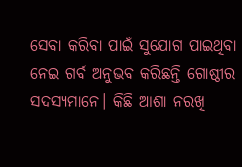ସେବା କରିବା ପାଇଁ ସୁଯୋଗ ପାଇଥିବା ନେଇ ଗର୍ବ ଅନୁଭବ କରିଛନ୍ତି ଗୋଷ୍ଠୀର ସଦସ୍ୟମାନେ। କିଛି ଆଶା ନରଖି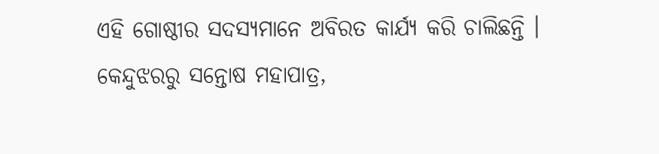ଏହି ଗୋଷ୍ଠୀର ସଦସ୍ୟମାନେ ଅବିରତ କାର୍ଯ୍ୟ କରି ଚାଲିଛନ୍ତି ।
କେନ୍ଦୁଝରରୁ ସନ୍ତୋଷ ମହାପାତ୍ର,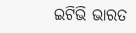ଇଟିଭି ଭାରତ